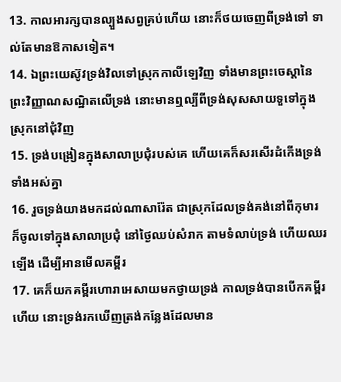13. កាលអារក្សបានល្បួងសព្វគ្រប់ហើយ នោះក៏ថយចេញពីទ្រង់ទៅ ទាល់តែមានឱកាសទៀត។
14. ឯព្រះយេស៊ូវទ្រង់វិលទៅស្រុកកាលីឡេវិញ ទាំងមានព្រះចេស្តានៃព្រះវិញ្ញាណសណ្ឋិតលើទ្រង់ នោះមានឮល្បីពីទ្រង់សុសសាយទួទៅក្នុងស្រុកនៅជុំវិញ
15. ទ្រង់បង្រៀនក្នុងសាលាប្រជុំរបស់គេ ហើយគេក៏សរសើរដំកើងទ្រង់ទាំងអស់គ្នា
16. រួចទ្រង់យាងមកដល់ណាសារ៉ែត ជាស្រុកដែលទ្រង់គង់នៅពីកុមារ ក៏ចូលទៅក្នុងសាលាប្រជុំ នៅថ្ងៃឈប់សំរាក តាមទំលាប់ទ្រង់ ហើយឈរឡើង ដើម្បីអានមើលគម្ពីរ
17. គេក៏យកគម្ពីរហោរាអេសាយមកថ្វាយទ្រង់ កាលទ្រង់បានបើកគម្ពីរហើយ នោះទ្រង់រកឃើញត្រង់កន្លែងដែលមាន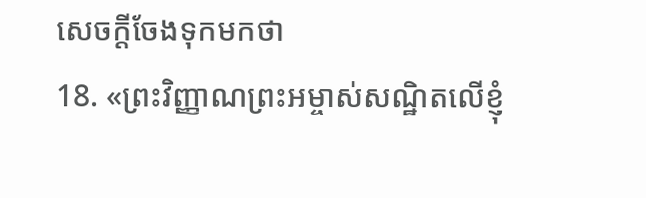សេចក្ដីចែងទុកមកថា
18. «ព្រះវិញ្ញាណព្រះអម្ចាស់សណ្ឋិតលើខ្ញុំ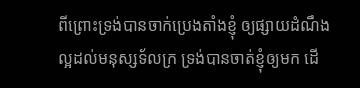ពីព្រោះទ្រង់បានចាក់ប្រេងតាំងខ្ញុំ ឲ្យផ្សាយដំណឹងល្អដល់មនុស្សទ័លក្រ ទ្រង់បានចាត់ខ្ញុំឲ្យមក ដើ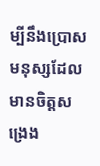ម្បីនឹងប្រោសមនុស្សដែលមានចិត្តសង្រេង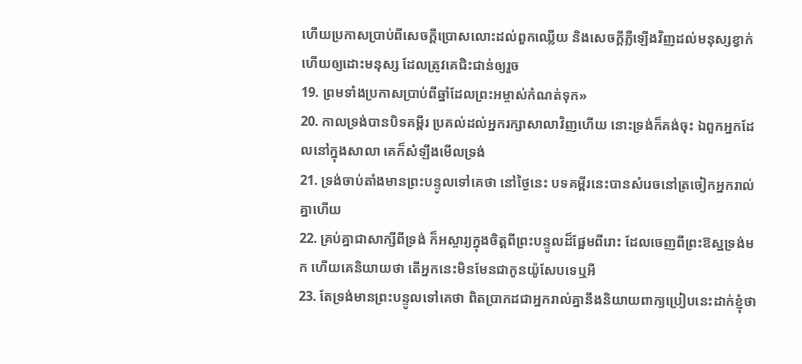ហើយប្រកាសប្រាប់ពីសេចក្ដីប្រោសលោះដល់ពួកឈ្លើយ និងសេចក្ដីភ្លឺឡើងវិញដល់មនុស្សខ្វាក់ ហើយឲ្យដោះមនុស្ស ដែលត្រូវគេជិះជាន់ឲ្យរួច
19. ព្រមទាំងប្រកាសប្រាប់ពីឆ្នាំដែលព្រះអម្ចាស់កំណត់ទុក»
20. កាលទ្រង់បានបិទគម្ពីរ ប្រគល់ដល់អ្នករក្សាសាលាវិញហើយ នោះទ្រង់ក៏គង់ចុះ ឯពួកអ្នកដែលនៅក្នុងសាលា គេក៏សំឡឹងមើលទ្រង់
21. ទ្រង់ចាប់តាំងមានព្រះបន្ទូលទៅគេថា នៅថ្ងៃនេះ បទគម្ពីរនេះបានសំរេចនៅត្រចៀកអ្នករាល់គ្នាហើយ
22. គ្រប់គ្នាជាសាក្សីពីទ្រង់ ក៏អស្ចារ្យក្នុងចិត្តពីព្រះបន្ទូលដ៏ផ្អែមពីរោះ ដែលចេញពីព្រះឱស្ឋទ្រង់មក ហើយគេនិយាយថា តើអ្នកនេះមិនមែនជាកូនយ៉ូសែបទេឬអី
23. តែទ្រង់មានព្រះបន្ទូលទៅគេថា ពិតប្រាកដជាអ្នករាល់គ្នានឹងនិយាយពាក្យប្រៀបនេះដាក់ខ្ញុំថា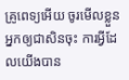គ្រូពេទ្យអើយ ចូរមើលខ្លួនអ្នកឲ្យជាសិនចុះ ការអ្វីដែលយើងបាន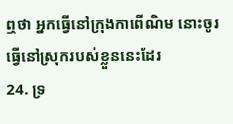ឮថា អ្នកធ្វើនៅក្រុងកាពើណិម នោះចូរធ្វើនៅស្រុករបស់ខ្លួននេះដែរ
24. ទ្រ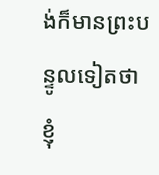ង់ក៏មានព្រះបន្ទូលទៀតថា ខ្ញុំ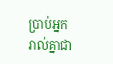ប្រាប់អ្នករាល់គ្នាជា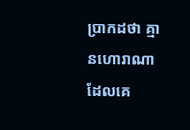ប្រាកដថា គ្មានហោរាណាដែលគេ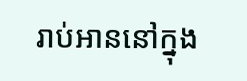រាប់អាននៅក្នុង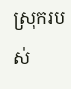ស្រុករបស់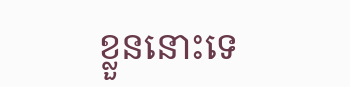ខ្លួននោះទេ